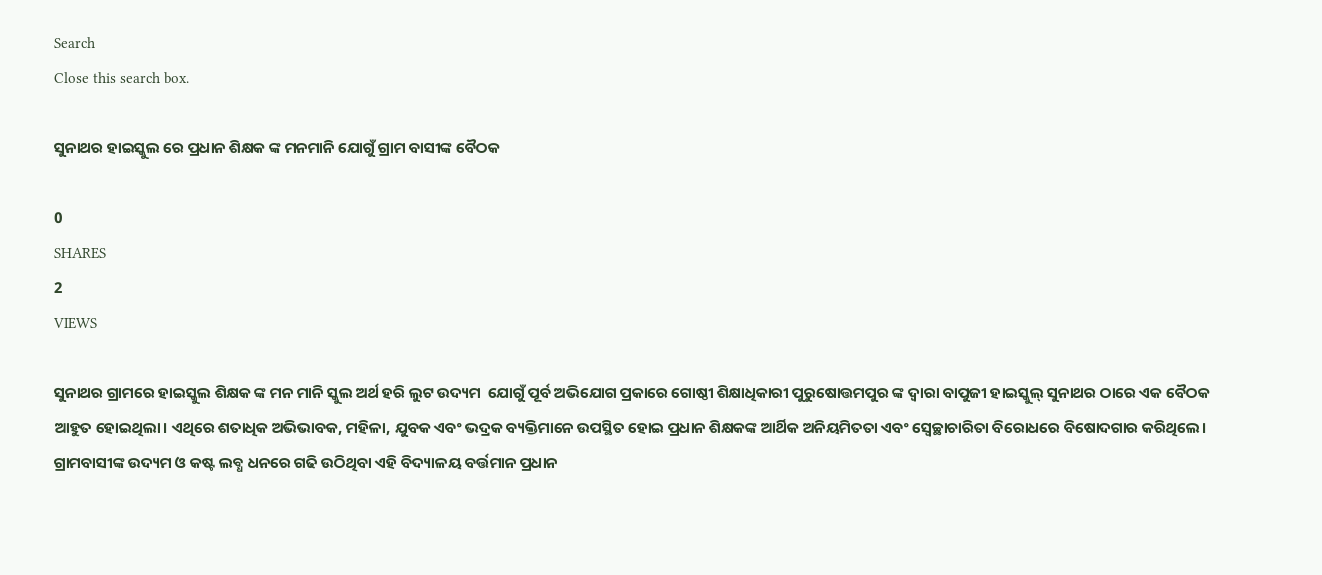Search
Close this search box.

ସୁନାଥର ହାଇସ୍କୁଲ ରେ ପ୍ରଧାନ ଶିକ୍ଷକ ଙ୍କ ମନମାନି ଯୋଗୁଁ ଗ୍ରାମ ବାସୀଙ୍କ ବୈଠକ

0
SHARES
2
VIEWS

ସୁନାଥର ଗ୍ରାମରେ ହାଇସ୍କୁଲ ଶିକ୍ଷକ ଙ୍କ ମନ ମାନି ସ୍କୁଲ ଅର୍ଥ ହରି ଲୁଟ ଉଦ୍ୟମ  ଯୋଗୁଁ ପୂର୍ବ ଅଭିଯୋଗ ପ୍ରକାରେ ଗୋଷ୍ଠୀ ଶିକ୍ଷାଧିକାରୀ ପୁରୁଷୋତ୍ତମପୁର ଙ୍କ ଦ୍ଵାରା ବାପୁଜୀ ହାଇସ୍କୁଲ୍ ସୁନାଥର ଠାରେ ଏକ ବୈଠକ ଆହୁତ ହୋଇଥିଲା। ଏଥିରେ ଶତାଧିକ ଅଭିଭାବକ, ମହିଳା, ଯୁବକ ଏବଂ ଭଦ୍ରକ ବ୍ୟକ୍ତିମାନେ ଉପସ୍ଥିତ ହୋଇ ପ୍ରଧାନ ଶିକ୍ଷକଙ୍କ ଆର୍ଥିକ ଅନିୟମିତତା ଏବଂ ସ୍ଵେଚ୍ଛାଚାରିତା ବିରୋଧରେ ବିଷୋଦଗାର କରିଥିଲେ। ଗ୍ରାମବାସୀଙ୍କ ଉଦ୍ୟମ ଓ କଷ୍ଟ ଲବ୍ଧ ଧନରେ ଗଢି ଉଠିଥିବା ଏହି ବିଦ୍ୟାଳୟ ବର୍ତ୍ତମାନ ପ୍ରଧାନ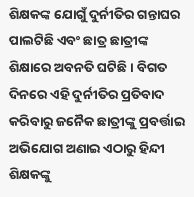ଶିକ୍ଷକଙ୍କ ଯୋଗୁଁ ଦୁର୍ନୀତିର ଗନ୍ତାଘର ପାଲଟିଛି ଏବଂ ଛାତ୍ର ଛାତ୍ରୀଙ୍କ ଶିକ୍ଷାରେ ଅବନତି ଘଟିଛି। ବିଗତ ଦିନରେ ଏହି ଦୁର୍ନୀତିର ପ୍ରତିବାଦ କରିବାରୁ ଜନୈକ ଛାତ୍ରୀଙ୍କୁ ପ୍ରବର୍ତ୍ତାଇ ଅଭିଯୋଗ ଅଣାଇ ଏଠାରୁ ହିନ୍ଦୀ ଶିକ୍ଷକଙ୍କୁ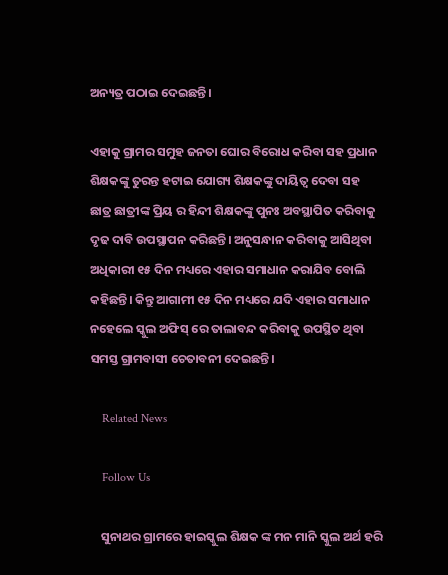ଅନ୍ୟତ୍ର ପଠାଇ ଦେଇଛନ୍ତି।

ଏହାକୁ ଗ୍ରାମର ସମୁହ ଜନତା ଘୋର ବିରୋଧ କରିବା ସହ ପ୍ରଧାନ ଶିକ୍ଷକଙ୍କୁ ତୁରନ୍ତ ହଟାଇ ଯୋଗ୍ୟ ଶିକ୍ଷକଙ୍କୁ ଦାୟିତ୍ୱ ଦେବା ସହ ଛାତ୍ର ଛାତ୍ରୀଙ୍କ ପ୍ରିୟ ର ହିନ୍ଦୀ ଶିକ୍ଷକଙ୍କୁ ପୁନଃ ଅବସ୍ଥାପିତ କରିବାକୁ ଦୃଢ ଦାବି ଉପସ୍ଥାପନ କରିଛନ୍ତି। ଅନୁସନ୍ଧାନ କରିବାକୁ ଆସିଥିବା ଅଧିକାରୀ ୧୫ ଦିନ ମଧ୍ୟରେ ଏହାର ସମାଧାନ କରାଯିବ ବୋଲି କହିଛନ୍ତି। କିନ୍ତୁ ଆଗାମୀ ୧୫ ଦିନ ମଧ୍ୟରେ ଯଦି ଏହାର ସମାଧାନ ନହେଲେ ସ୍କୁଲ ଅଫିସ୍ ରେ ତାଲାବନ୍ଦ କରିବାକୁ ଉପସ୍ଥିତ ଥିବା ସମସ୍ତ ଗ୍ରାମବାସୀ ଚେତାବନୀ ଦେଇଛନ୍ତି।

    Related News

    Follow Us

    ସୁନାଥର ଗ୍ରାମରେ ହାଇସ୍କୁଲ ଶିକ୍ଷକ ଙ୍କ ମନ ମାନି ସ୍କୁଲ ଅର୍ଥ ହରି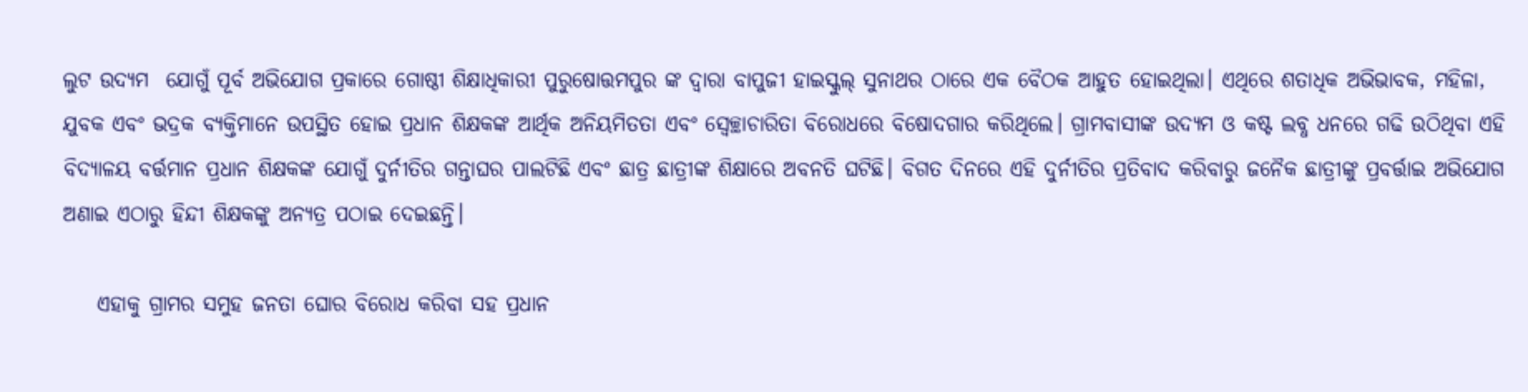ଲୁଟ ଉଦ୍ୟମ  ଯୋଗୁଁ ପୂର୍ବ ଅଭିଯୋଗ ପ୍ରକାରେ ଗୋଷ୍ଠୀ ଶିକ୍ଷାଧିକାରୀ ପୁରୁଷୋତ୍ତମପୁର ଙ୍କ ଦ୍ଵାରା ବାପୁଜୀ ହାଇସ୍କୁଲ୍ ସୁନାଥର ଠାରେ ଏକ ବୈଠକ ଆହୁତ ହୋଇଥିଲା। ଏଥିରେ ଶତାଧିକ ଅଭିଭାବକ, ମହିଳା, ଯୁବକ ଏବଂ ଭଦ୍ରକ ବ୍ୟକ୍ତିମାନେ ଉପସ୍ଥିତ ହୋଇ ପ୍ରଧାନ ଶିକ୍ଷକଙ୍କ ଆର୍ଥିକ ଅନିୟମିତତା ଏବଂ ସ୍ଵେଚ୍ଛାଚାରିତା ବିରୋଧରେ ବିଷୋଦଗାର କରିଥିଲେ। ଗ୍ରାମବାସୀଙ୍କ ଉଦ୍ୟମ ଓ କଷ୍ଟ ଲବ୍ଧ ଧନରେ ଗଢି ଉଠିଥିବା ଏହି ବିଦ୍ୟାଳୟ ବର୍ତ୍ତମାନ ପ୍ରଧାନ ଶିକ୍ଷକଙ୍କ ଯୋଗୁଁ ଦୁର୍ନୀତିର ଗନ୍ତାଘର ପାଲଟିଛି ଏବଂ ଛାତ୍ର ଛାତ୍ରୀଙ୍କ ଶିକ୍ଷାରେ ଅବନତି ଘଟିଛି। ବିଗତ ଦିନରେ ଏହି ଦୁର୍ନୀତିର ପ୍ରତିବାଦ କରିବାରୁ ଜନୈକ ଛାତ୍ରୀଙ୍କୁ ପ୍ରବର୍ତ୍ତାଇ ଅଭିଯୋଗ ଅଣାଇ ଏଠାରୁ ହିନ୍ଦୀ ଶିକ୍ଷକଙ୍କୁ ଅନ୍ୟତ୍ର ପଠାଇ ଦେଇଛନ୍ତି।

    ଏହାକୁ ଗ୍ରାମର ସମୁହ ଜନତା ଘୋର ବିରୋଧ କରିବା ସହ ପ୍ରଧାନ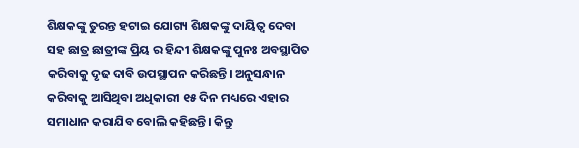ଶିକ୍ଷକଙ୍କୁ ତୁରନ୍ତ ହଟାଇ ଯୋଗ୍ୟ ଶିକ୍ଷକଙ୍କୁ ଦାୟିତ୍ୱ ଦେବା ସହ ଛାତ୍ର ଛାତ୍ରୀଙ୍କ ପ୍ରିୟ ର ହିନ୍ଦୀ ଶିକ୍ଷକଙ୍କୁ ପୁନଃ ଅବସ୍ଥାପିତ କରିବାକୁ ଦୃଢ ଦାବି ଉପସ୍ଥାପନ କରିଛନ୍ତି। ଅନୁସନ୍ଧାନ କରିବାକୁ ଆସିଥିବା ଅଧିକାରୀ ୧୫ ଦିନ ମଧ୍ୟରେ ଏହାର ସମାଧାନ କରାଯିବ ବୋଲି କହିଛନ୍ତି। କିନ୍ତୁ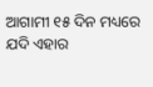ଆଗାମୀ ୧୫ ଦିନ ମଧ୍ୟରେ ଯଦି ଏହାର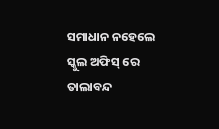ସମାଧାନ ନହେଲେ ସ୍କୁଲ ଅଫିସ୍ ରେ ତାଲାବନ୍ଦ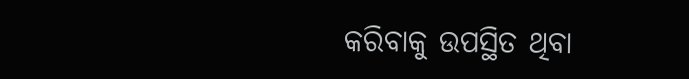କରିବାକୁ ଉପସ୍ଥିତ ଥିବା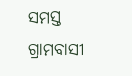ସମସ୍ତ ଗ୍ରାମବାସୀ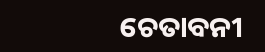ଚେତାବନୀ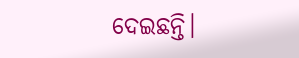ଦେଇଛନ୍ତି।